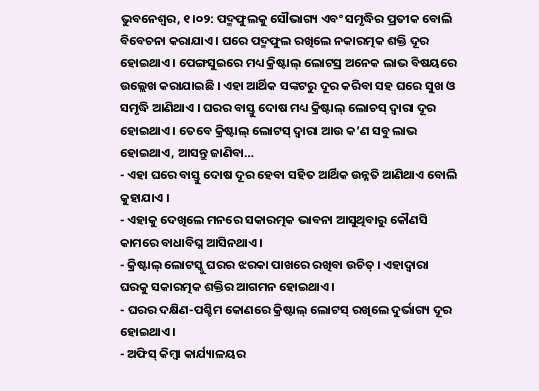ଭୁବନେଶ୍ୱର, ୧।୦୨: ପଦ୍ମଫୁଲକୁ ସୌଭାଗ୍ୟ ଏବଂ ସମୃଦ୍ଧିର ପ୍ରତୀକ ବୋଲି ବିବେଚନା କରାଯାଏ । ଘରେ ପଦ୍ମଫୁଲ ରଖିଲେ ନକାରତ୍ମକ ଶକ୍ତି ଦୂର ହୋଇଥାଏ । ପେଙ୍ଗସୁଇରେ ମଧ୍ୟ କ୍ରିଷ୍ଟାଲ୍ ଲୋଟସ୍ର ଅନେକ ଲାଭ ବିଷୟରେ ଉଲ୍ଲେଖ କରାଯାଇଛି । ଏହା ଆର୍ଥିକ ସଙ୍କଟରୁ ଦୂର କରିବା ସହ ଘରେ ସୁଖ ଓ ସମୃଦ୍ଧି ଆଣିଥାଏ । ଘରର ବାସ୍ତୁ ଦୋଷ ମଧ୍ୟ କ୍ରିଷ୍ଟାଲ୍ ଲୋଚସ୍ ଦ୍ୱାରା ଦୂର ହୋଇଥାଏ । ତେବେ କ୍ରିଷ୍ଟାଲ୍ ଲୋଟସ୍ ଦ୍ୱାରା ଆଉ କ’ଣ ସବୁ ଲାଭ ହୋଇଥାଏ, ଆସନ୍ତୁ ଜାଣିବା…
- ଏହା ଘରେ ବାସ୍ତୁ ଦୋଷ ଦୂର ହେବା ସହିତ ଆର୍ଥିକ ଉନ୍ନତି ଆଣିଥାଏ ବୋଲି କୁହାଯାଏ ।
- ଏହାକୁ ଦେଖିଲେ ମନରେ ସକାରତ୍ମକ ଭାବନା ଆସୁଥିବାରୁ କୌଣସି କାମରେ ବାଧାବିଘ୍ନ ଆସିନଥାଏ ।
- କ୍ରିଷ୍ଟାଲ୍ ଲୋଟସ୍କୁ ଘରର ଝରକା ପାଖରେ ରଖିବା ଉଚିତ୍ । ଏହାଦ୍ୱାରା ଘରକୁ ସକାରତ୍ମକ ଶକ୍ତିର ଆଗମନ ହୋଇଥାଏ ।
- ଘରର ଦକ୍ଷିଣ-ପଶ୍ଚିମ କୋଣରେ କ୍ରିଷ୍ଟାଲ୍ ଲୋଟସ୍ ରଖିଲେ ଦୁର୍ଭାଗ୍ୟ ଦୂର ହୋଇଥାଏ ।
- ଅଫିସ୍ କିମ୍ୱା କାର୍ଯ୍ୟାଳୟର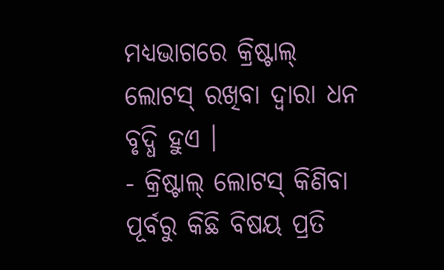ମଧ୍ୟଭାଗରେ କ୍ରିଷ୍ଟାଲ୍ ଲୋଟସ୍ ରଖିବା ଦ୍ୱାରା ଧନ ବୃଦ୍ଧି ହୁଏ ।
- କ୍ରିଷ୍ଟାଲ୍ ଲୋଟସ୍ କିଣିବା ପୂର୍ବରୁ କିଛି ବିଷୟ ପ୍ରତି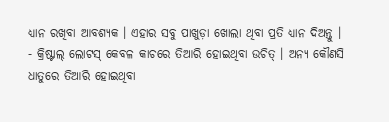ଧ୍ୟାନ ରଖିବା ଆବଶ୍ୟକ । ଏହାର ସବୁ ପାଖୁଡ଼ା ଖୋଲା ଥିବା ପ୍ରତି ଧ୍ୟାନ ଦିଅନ୍ତୁ ।
- କ୍ରିଷ୍ଟାଲ୍ ଲୋଟସ୍ କେବଳ କାଚରେ ତିଆରି ହୋଇଥିବା ଉଚିତ୍ । ଅନ୍ୟ କୌଣସି ଧାତୁରେ ତିଆରି ହୋଇଥିବା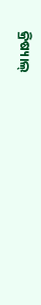କ୍ରିଷ୍ୟାଲ୍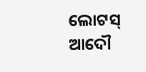ଲୋଟସ୍ ଆଦୌ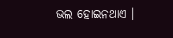ଭଲ ହୋଇନଥାଏ ।